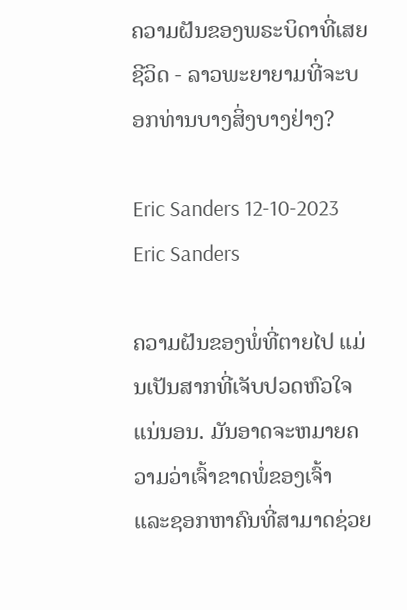ຄວາມຝັນຂອງພຣະບິດາທີ່ເສຍຊີວິດ - ລາວພະຍາຍາມທີ່ຈະບອກທ່ານບາງສິ່ງບາງຢ່າງ?

Eric Sanders 12-10-2023
Eric Sanders

ຄວາມຝັນຂອງພໍ່ທີ່ຕາຍໄປ ແມ່ນເປັນສາກທີ່ເຈັບປວດຫົວໃຈແນ່ນອນ. ມັນອາດຈະຫມາຍຄວາມວ່າເຈົ້າຂາດພໍ່ຂອງເຈົ້າ ແລະຊອກຫາຄົນທີ່ສາມາດຊ່ວຍ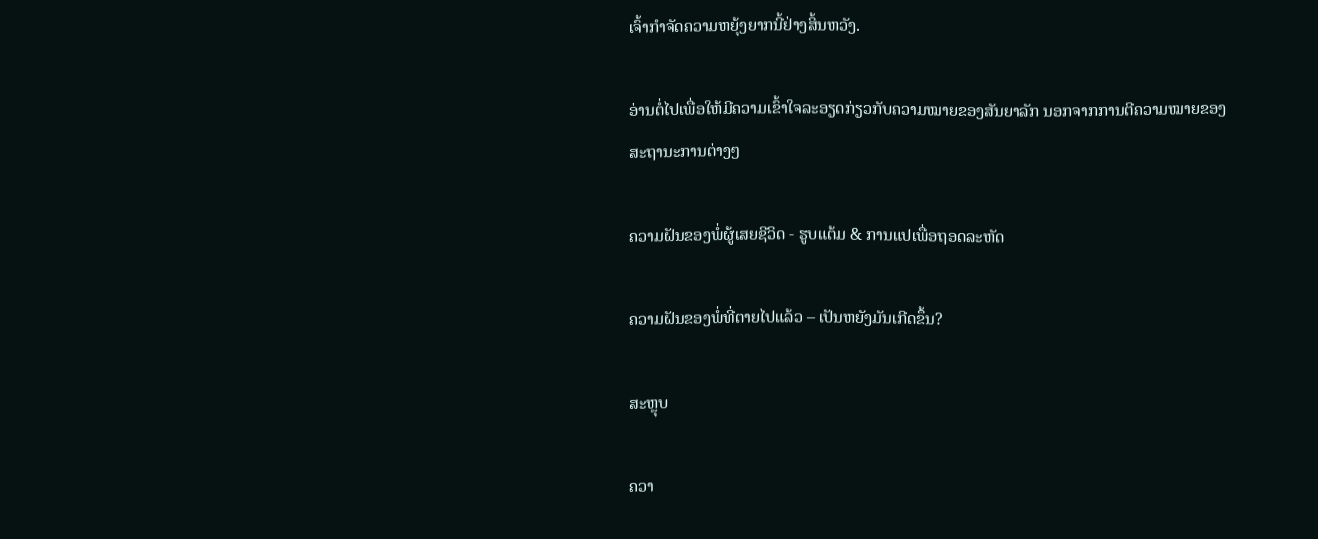ເຈົ້າກໍາຈັດຄວາມຫຍຸ້ງຍາກນີ້ຢ່າງສິ້ນຫວັງ.

ອ່ານຕໍ່ໄປເພື່ອໃຫ້ມີຄວາມເຂົ້າໃຈລະອຽດກ່ຽວກັບຄວາມໝາຍຂອງສັນຍາລັກ ນອກຈາກການຕີຄວາມໝາຍຂອງສະຖານະການຕ່າງໆ

ຄວາມຝັນຂອງພໍ່ຜູ້ເສຍຊີວິດ - ຮູບແຕ້ມ & ການແປເພື່ອຖອດລະຫັດ

ຄວາມຝັນຂອງພໍ່ທີ່ຕາຍໄປແລ້ວ – ເປັນຫຍັງມັນເກີດຂຶ້ນ?

ສະຫຼຸບ

ຄວາ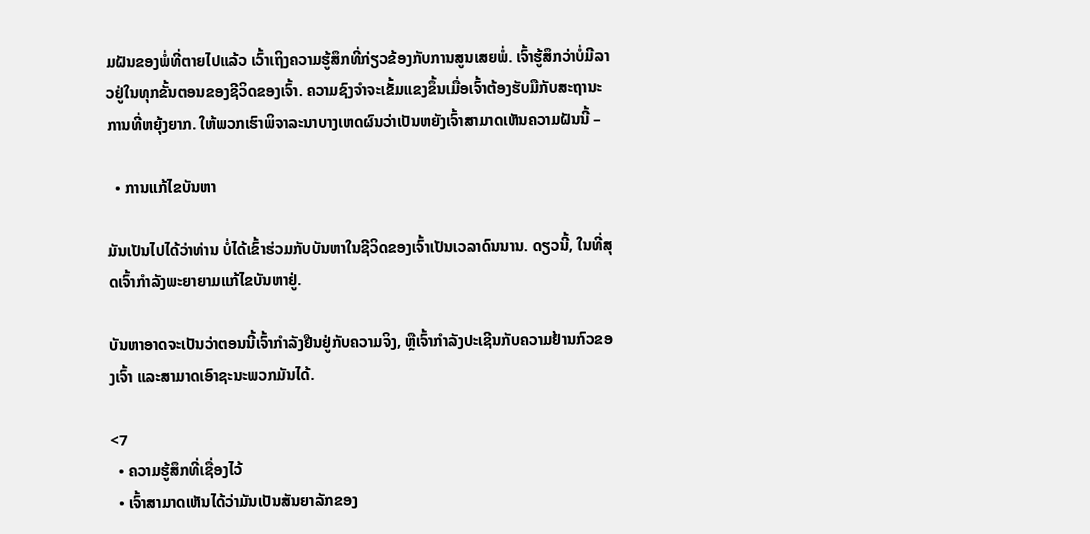ມຝັນຂອງພໍ່ທີ່ຕາຍໄປແລ້ວ ເວົ້າເຖິງຄວາມຮູ້ສຶກທີ່ກ່ຽວຂ້ອງກັບການສູນເສຍພໍ່. ເຈົ້າຮູ້ສຶກວ່າບໍ່ມີລາວຢູ່ໃນທຸກຂັ້ນຕອນຂອງຊີວິດຂອງເຈົ້າ. ຄວາມຊົງຈຳຈະເຂັ້ມແຂງຂຶ້ນເມື່ອເຈົ້າຕ້ອງຮັບມືກັບສະຖານະການທີ່ຫຍຸ້ງຍາກ. ໃຫ້ພວກເຮົາພິຈາລະນາບາງເຫດຜົນວ່າເປັນຫຍັງເຈົ້າສາມາດເຫັນຄວາມຝັນນີ້ –

  • ການແກ້ໄຂບັນຫາ

ມັນເປັນໄປໄດ້ວ່າທ່ານ ບໍ່ໄດ້ເຂົ້າຮ່ວມກັບບັນຫາໃນຊີວິດຂອງເຈົ້າເປັນເວລາດົນນານ. ດຽວນີ້, ໃນທີ່ສຸດເຈົ້າກຳລັງພະຍາຍາມແກ້ໄຂບັນຫາຢູ່.

ບັນຫາອາດຈະເປັນວ່າຕອນນີ້ເຈົ້າກຳລັງຢືນຢູ່ກັບຄວາມຈິງ, ຫຼືເຈົ້າກຳລັງປະເຊີນກັບຄວາມຢ້ານກົວຂອງເຈົ້າ ແລະສາມາດເອົາຊະນະພວກມັນໄດ້.

<7
  • ຄວາມຮູ້ສຶກທີ່ເຊື່ອງໄວ້
  • ເຈົ້າສາມາດເຫັນໄດ້ວ່າມັນເປັນສັນຍາລັກຂອງ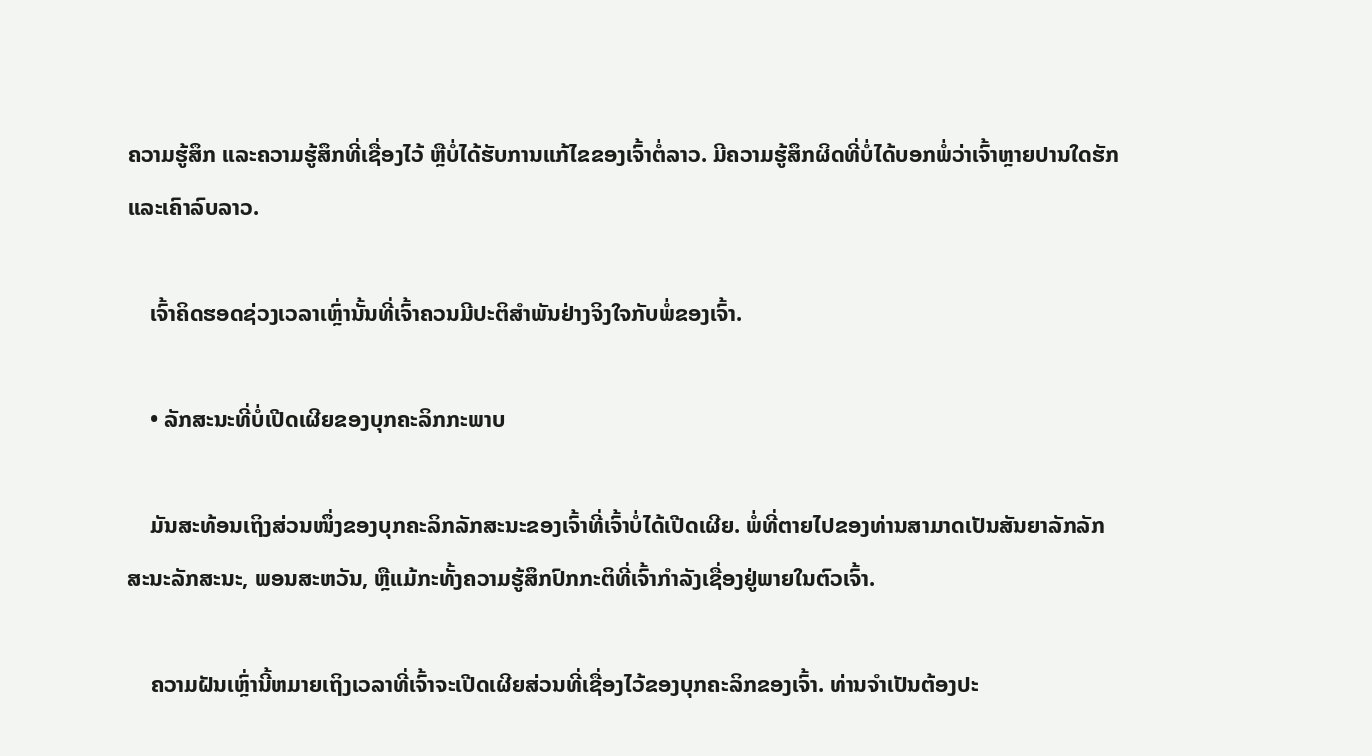ຄວາມຮູ້ສຶກ ແລະຄວາມຮູ້ສຶກທີ່ເຊື່ອງໄວ້ ຫຼືບໍ່ໄດ້ຮັບການແກ້ໄຂຂອງເຈົ້າຕໍ່ລາວ. ມີຄວາມຮູ້ສຶກຜິດທີ່ບໍ່ໄດ້ບອກພໍ່ວ່າເຈົ້າຫຼາຍປານໃດຮັກແລະເຄົາລົບລາວ.

    ເຈົ້າຄິດຮອດຊ່ວງເວລາເຫຼົ່ານັ້ນທີ່ເຈົ້າຄວນມີປະຕິສຳພັນຢ່າງຈິງໃຈກັບພໍ່ຂອງເຈົ້າ.

    • ລັກສະນະທີ່ບໍ່ເປີດເຜີຍຂອງບຸກຄະລິກກະພາບ

    ມັນສະທ້ອນເຖິງສ່ວນໜຶ່ງຂອງບຸກຄະລິກລັກສະນະຂອງເຈົ້າທີ່ເຈົ້າບໍ່ໄດ້ເປີດເຜີຍ. ພໍ່ທີ່ຕາຍໄປຂອງທ່ານສາມາດເປັນສັນຍາລັກລັກສະນະລັກສະນະ, ພອນສະຫວັນ, ຫຼືແມ້ກະທັ້ງຄວາມຮູ້ສຶກປົກກະຕິທີ່ເຈົ້າກໍາລັງເຊື່ອງຢູ່ພາຍໃນຕົວເຈົ້າ.

    ຄວາມຝັນເຫຼົ່ານີ້ຫມາຍເຖິງເວລາທີ່ເຈົ້າຈະເປີດເຜີຍສ່ວນທີ່ເຊື່ອງໄວ້ຂອງບຸກຄະລິກຂອງເຈົ້າ. ທ່ານຈໍາເປັນຕ້ອງປະ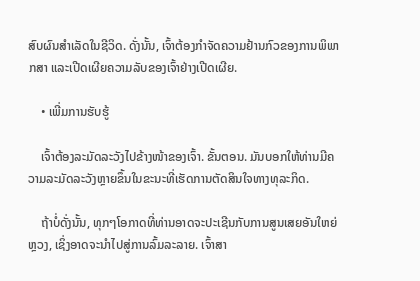ສົບຜົນສໍາເລັດໃນຊີວິດ. ດັ່ງນັ້ນ, ເຈົ້າຕ້ອງກໍາຈັດຄວາມຢ້ານກົວຂອງການພິພາກສາ ແລະເປີດເຜີຍຄວາມລັບຂອງເຈົ້າຢ່າງເປີດເຜີຍ.

    • ເພີ່ມການຮັບຮູ້

    ເຈົ້າຕ້ອງລະມັດລະວັງໄປຂ້າງໜ້າຂອງເຈົ້າ. ຂັ້ນຕອນ. ມັນບອກໃຫ້ທ່ານມີຄວາມລະມັດລະວັງຫຼາຍຂຶ້ນໃນຂະນະທີ່ເຮັດການຕັດສິນໃຈທາງທຸລະກິດ.

    ຖ້າບໍ່ດັ່ງນັ້ນ, ທຸກໆໂອກາດທີ່ທ່ານອາດຈະປະເຊີນກັບການສູນເສຍອັນໃຫຍ່ຫຼວງ, ເຊິ່ງອາດຈະນໍາໄປສູ່ການລົ້ມລະລາຍ. ເຈົ້າສາ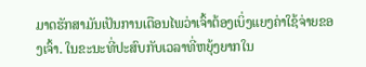ມາດຮັກສາມັນເປັນການເຕືອນໄພວ່າເຈົ້າຕ້ອງເບິ່ງແຍງຄ່າໃຊ້ຈ່າຍຂອງເຈົ້າ. ໃນຂະນະທີ່ປະສົບກັບເວລາທີ່ຫຍຸ້ງຍາກໃນ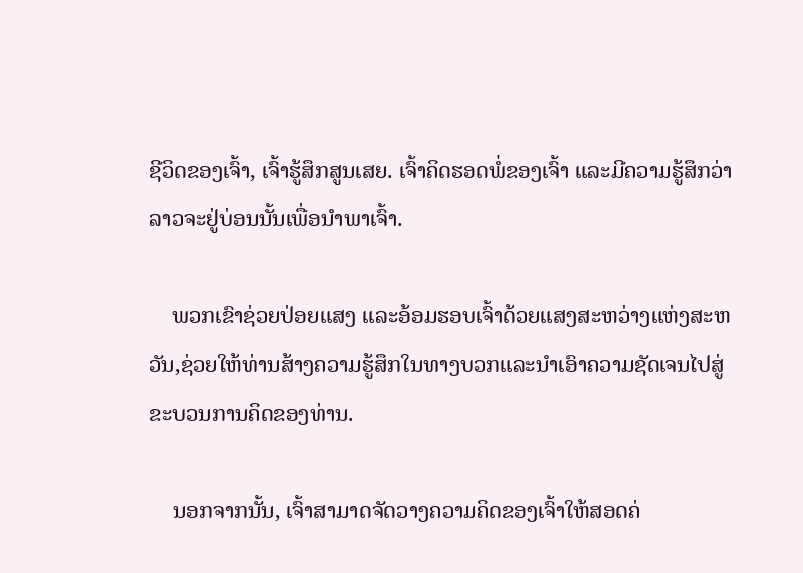ຊີວິດຂອງເຈົ້າ, ເຈົ້າຮູ້ສຶກສູນເສຍ. ເຈົ້າຄິດຮອດພໍ່ຂອງເຈົ້າ ແລະມີຄວາມຮູ້ສຶກວ່າລາວຈະຢູ່ບ່ອນນັ້ນເພື່ອນໍາພາເຈົ້າ.

    ພວກເຂົາຊ່ວຍປ່ອຍແສງ ແລະອ້ອມຮອບເຈົ້າດ້ວຍແສງສະຫວ່າງແຫ່ງສະຫວັນ,ຊ່ວຍໃຫ້ທ່ານສ້າງຄວາມຮູ້ສຶກໃນທາງບວກແລະນໍາເອົາຄວາມຊັດເຈນໄປສູ່ຂະບວນການຄິດຂອງທ່ານ.

    ນອກຈາກນັ້ນ, ເຈົ້າສາມາດຈັດວາງຄວາມຄິດຂອງເຈົ້າໃຫ້ສອດຄ່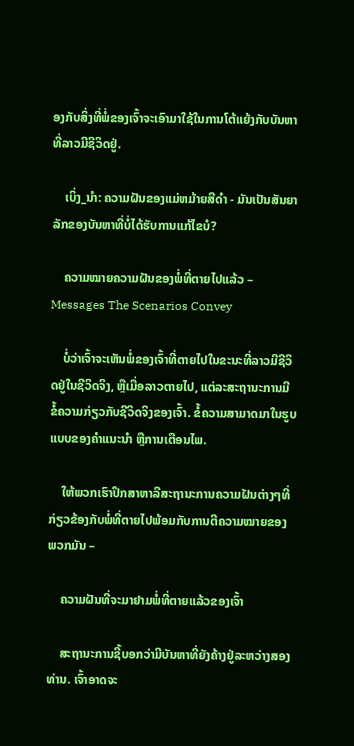ອງກັບສິ່ງທີ່ພໍ່ຂອງເຈົ້າຈະເອົາມາໃຊ້ໃນການໂຕ້ແຍ້ງກັບບັນຫາທີ່ລາວມີຊີວິດຢູ່.

    ເບິ່ງ_ນຳ: ຄວາມຝັນຂອງແມ່ຫມ້າຍສີດໍາ - ມັນເປັນສັນຍາລັກຂອງບັນຫາທີ່ບໍ່ໄດ້ຮັບການແກ້ໄຂບໍ?

    ຄວາມໝາຍຄວາມຝັນຂອງພໍ່ທີ່ຕາຍໄປແລ້ວ – Messages The Scenarios Convey

    ບໍ່ວ່າເຈົ້າຈະເຫັນພໍ່ຂອງເຈົ້າທີ່ຕາຍໄປໃນຂະນະທີ່ລາວມີຊີວິດຢູ່ໃນຊີວິດຈິງ, ຫຼືເມື່ອລາວຕາຍໄປ, ແຕ່ລະສະຖານະການມີຂໍ້ຄວາມກ່ຽວກັບຊີວິດຈິງຂອງເຈົ້າ. ຂໍ້ຄວາມສາມາດມາໃນຮູບແບບຂອງຄຳແນະນຳ ຫຼືການເຕືອນໄພ.

    ໃຫ້ພວກເຮົາປຶກສາຫາລືສະຖານະການຄວາມຝັນຕ່າງໆທີ່ກ່ຽວຂ້ອງກັບພໍ່ທີ່ຕາຍໄປພ້ອມກັບການຕີຄວາມໝາຍຂອງພວກມັນ –

    ຄວາມຝັນທີ່ຈະມາຢາມພໍ່ທີ່ຕາຍແລ້ວຂອງເຈົ້າ

    ສະຖານະການຊີ້ບອກວ່າມີບັນຫາທີ່ຍັງຄ້າງຢູ່ລະຫວ່າງສອງທ່ານ. ເຈົ້າອາດຈະ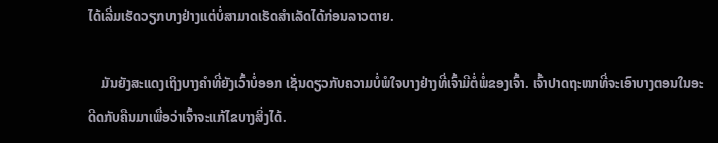ໄດ້ເລີ່ມເຮັດວຽກບາງຢ່າງແຕ່ບໍ່ສາມາດເຮັດສຳເລັດໄດ້ກ່ອນລາວຕາຍ.

    ມັນຍັງສະແດງເຖິງບາງຄຳທີ່ຍັງເວົ້າບໍ່ອອກ ເຊັ່ນດຽວກັບຄວາມບໍ່ພໍໃຈບາງຢ່າງທີ່ເຈົ້າມີຕໍ່ພໍ່ຂອງເຈົ້າ. ເຈົ້າປາດຖະໜາທີ່ຈະເອົາບາງຕອນໃນອະດີດກັບຄືນມາເພື່ອວ່າເຈົ້າຈະແກ້ໄຂບາງສິ່ງໄດ້.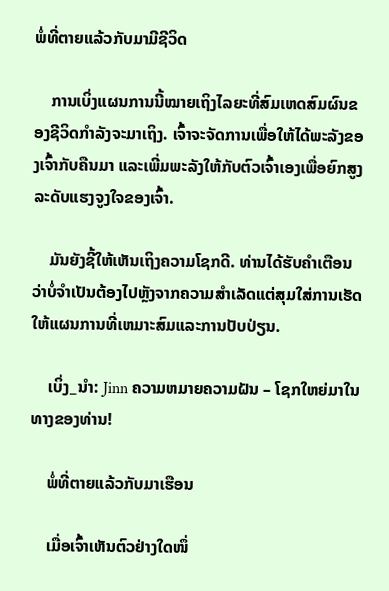ພໍ່ທີ່ຕາຍແລ້ວກັບມາມີຊີວິດ

    ການເບິ່ງແຜນການນີ້ໝາຍເຖິງໄລຍະທີ່ສົມເຫດສົມຜົນຂອງຊີວິດກໍາລັງຈະມາເຖິງ. ເຈົ້າຈະຈັດການເພື່ອໃຫ້ໄດ້ພະລັງຂອງເຈົ້າກັບຄືນມາ ແລະເພີ່ມພະລັງໃຫ້ກັບຕົວເຈົ້າເອງເພື່ອຍົກສູງລະດັບແຮງຈູງໃຈຂອງເຈົ້າ.

    ມັນຍັງຊີ້ໃຫ້ເຫັນເຖິງຄວາມໂຊກດີ. ທ່ານໄດ້ຮັບຄໍາເຕືອນວ່າບໍ່ຈໍາເປັນຕ້ອງໄປຫຼັງຈາກຄວາມສໍາເລັດແຕ່ສຸມໃສ່ການເຮັດໃຫ້ແຜນການທີ່ເຫມາະສົມແລະການປັບປ່ຽນ.

    ເບິ່ງ_ນຳ: Jinn ຄວາມຫມາຍຄວາມຝັນ – ໂຊກໃຫຍ່ມາໃນທາງຂອງທ່ານ!

    ພໍ່ທີ່ຕາຍແລ້ວກັບມາເຮືອນ

    ເມື່ອເຈົ້າເຫັນຕົວຢ່າງໃດໜຶ່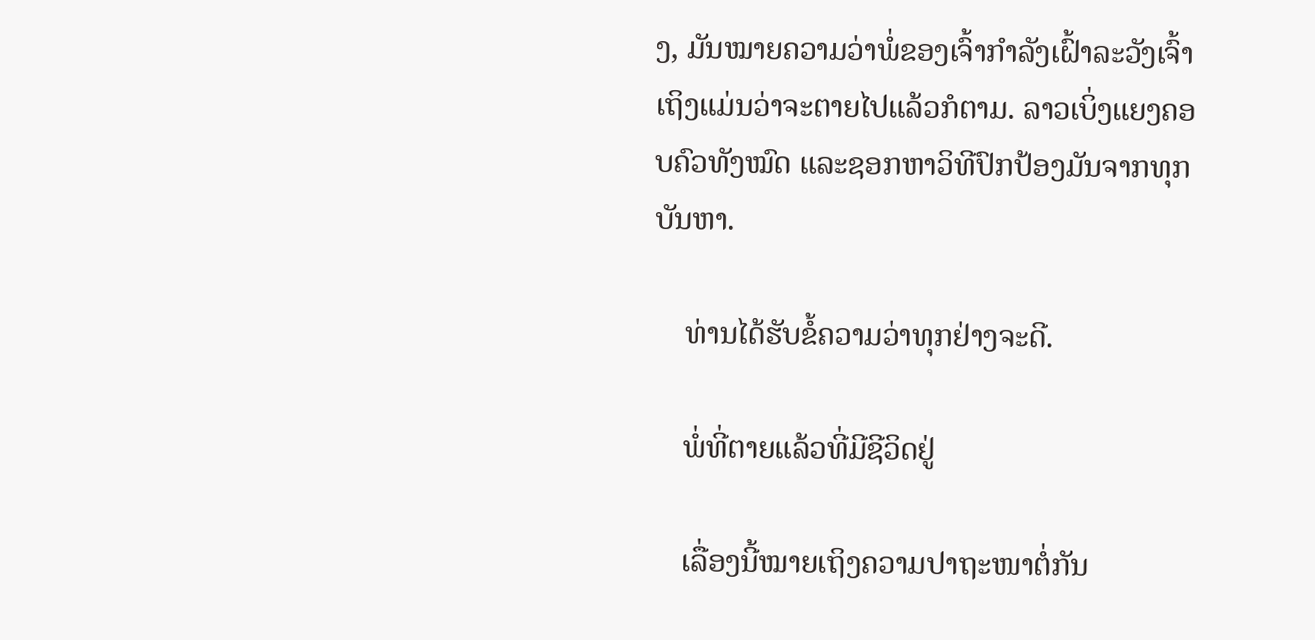ງ, ມັນໝາຍຄວາມວ່າພໍ່ຂອງເຈົ້າກຳລັງເຝົ້າລະວັງເຈົ້າເຖິງແມ່ນວ່າຈະຕາຍໄປແລ້ວກໍຕາມ. ລາວເບິ່ງແຍງຄອບຄົວທັງໝົດ ແລະຊອກຫາວິທີປົກປ້ອງມັນຈາກທຸກບັນຫາ.

    ທ່ານໄດ້ຮັບຂໍ້ຄວາມວ່າທຸກຢ່າງຈະດີ.

    ພໍ່ທີ່ຕາຍແລ້ວທີ່ມີຊີວິດຢູ່

    ເລື່ອງນີ້ໝາຍເຖິງຄວາມປາຖະໜາຕໍ່ກັນ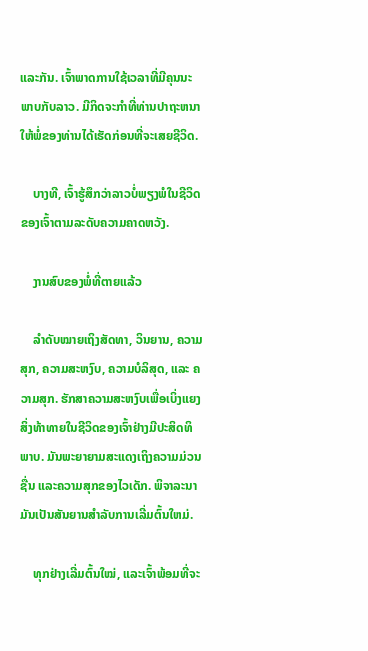ແລະກັນ. ເຈົ້າພາດການໃຊ້ເວລາທີ່ມີຄຸນນະພາບກັບລາວ. ມີກິດຈະກໍາທີ່ທ່ານປາຖະຫນາໃຫ້ພໍ່ຂອງທ່ານໄດ້ເຮັດກ່ອນທີ່ຈະເສຍຊີວິດ.

    ບາງທີ, ເຈົ້າຮູ້ສຶກວ່າລາວບໍ່ພຽງພໍໃນຊີວິດຂອງເຈົ້າຕາມລະດັບຄວາມຄາດຫວັງ.

    ງານສົບຂອງພໍ່ທີ່ຕາຍແລ້ວ

    ລຳດັບໝາຍເຖິງສັດທາ, ວິນຍານ, ຄວາມສຸກ, ຄວາມສະຫງົບ, ຄວາມບໍລິສຸດ, ແລະ ຄວາມສຸກ. ຮັກສາຄວາມສະຫງົບເພື່ອເບິ່ງແຍງສິ່ງທ້າທາຍໃນຊີວິດຂອງເຈົ້າຢ່າງມີປະສິດທິພາບ. ມັນພະຍາຍາມສະແດງເຖິງຄວາມມ່ວນຊື່ນ ແລະຄວາມສຸກຂອງໄວເດັກ. ພິຈາລະນາມັນເປັນສັນຍານສໍາລັບການເລີ່ມຕົ້ນໃຫມ່.

    ທຸກຢ່າງເລີ່ມຕົ້ນໃໝ່, ແລະເຈົ້າພ້ອມທີ່ຈະ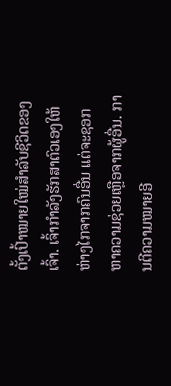ຕັ້ງເປົ້າໝາຍໃໝ່ສຳລັບຊີວິດຂອງເຈົ້າ. ເຈົ້າກຳລັງຮັກສາຕົວເອງໃຫ້ຫ່າງໄກຈາກຄົນອື່ນ ແຕ່ຈະຊອກຫາຄວາມຊ່ວຍເຫຼືອຈາກຜູ້ອື່ນ. ການຕີຄວາມໝາຍອີ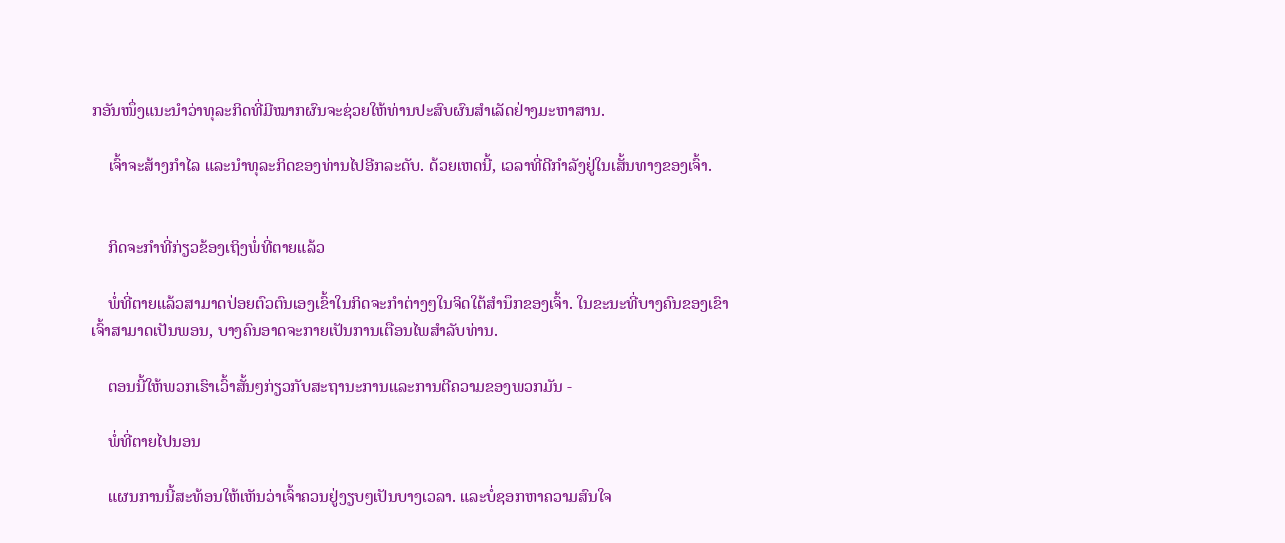ກອັນໜຶ່ງແນະນຳວ່າທຸລະກິດທີ່ມີໝາກຜົນຈະຊ່ວຍໃຫ້ທ່ານປະສົບຜົນສຳເລັດຢ່າງມະຫາສານ.

    ເຈົ້າຈະສ້າງກຳໄລ ແລະນຳທຸລະກິດຂອງທ່ານໄປອີກລະດັບ. ດ້ວຍເຫດນີ້, ເວລາທີ່ດີກຳລັງຢູ່ໃນເສັ້ນທາງຂອງເຈົ້າ.


    ກິດຈະກຳທີ່ກ່ຽວຂ້ອງເຖິງພໍ່ທີ່ຕາຍແລ້ວ

    ພໍ່ທີ່ຕາຍແລ້ວສາມາດປ່ອຍຕົວຕົນເອງເຂົ້າໃນກິດຈະກຳຕ່າງໆໃນຈິດໃຕ້ສຳນຶກຂອງເຈົ້າ. ໃນຂະນະທີ່ບາງຄົນຂອງເຂົາເຈົ້າສາມາດເປັນພອນ, ບາງຄົນອາດຈະກາຍເປັນການເຕືອນໄພສໍາລັບທ່ານ.

    ຕອນນີ້ໃຫ້ພວກເຮົາເວົ້າສັ້ນໆກ່ຽວກັບສະຖານະການແລະການຕີຄວາມຂອງພວກມັນ -

    ພໍ່ທີ່ຕາຍໄປນອນ

    ແຜນການນີ້ສະທ້ອນໃຫ້ເຫັນວ່າເຈົ້າຄວນຢູ່ງຽບໆເປັນບາງເວລາ. ແລະບໍ່ຊອກຫາຄວາມສົນໃຈ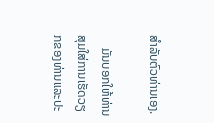ສໍາລັບຕົວທ່ານເອງ.

    ມັນບອກໃຫ້ທ່ານສຸມໃສ່ການເຮັດວຽກຂອງທ່ານແລະປະ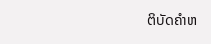ຕິບັດຄໍາຫ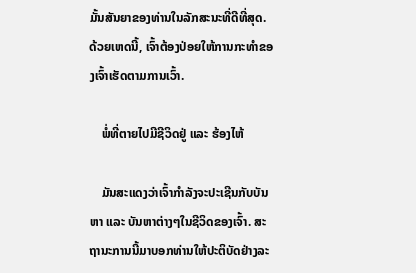ມັ້ນສັນຍາຂອງທ່ານໃນລັກສະນະທີ່ດີທີ່ສຸດ. ດ້ວຍເຫດນີ້, ເຈົ້າຕ້ອງປ່ອຍໃຫ້ການກະທຳຂອງເຈົ້າເຮັດຕາມການເວົ້າ.

    ພໍ່ທີ່ຕາຍໄປມີຊີວິດຢູ່ ແລະ ຮ້ອງໄຫ້

    ມັນສະແດງວ່າເຈົ້າກຳລັງຈະປະເຊີນກັບບັນຫາ ແລະ ບັນຫາຕ່າງໆໃນຊີວິດຂອງເຈົ້າ. ສະຖານະການນີ້ມາບອກທ່ານໃຫ້ປະຕິບັດຢ່າງລະ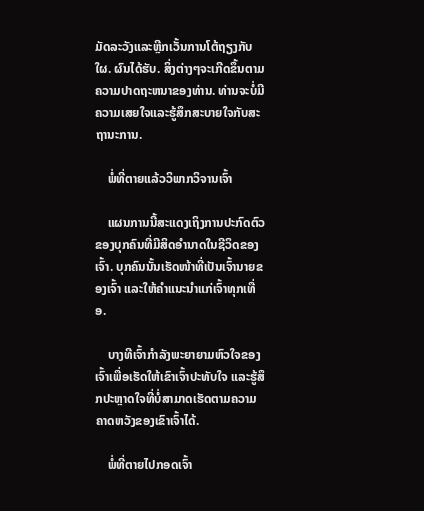ມັດລະວັງແລະຫຼີກເວັ້ນການໂຕ້ຖຽງກັບໃຜ. ຜົນໄດ້ຮັບ. ສິ່ງຕ່າງໆຈະເກີດຂຶ້ນຕາມຄວາມປາດຖະຫນາຂອງທ່ານ. ທ່ານຈະບໍ່ມີຄວາມເສຍໃຈແລະຮູ້ສຶກສະບາຍໃຈກັບສະຖານະການ.

    ພໍ່ທີ່ຕາຍແລ້ວວິພາກວິຈານເຈົ້າ

    ແຜນການນີ້ສະແດງເຖິງການປະກົດຕົວຂອງບຸກຄົນທີ່ມີສິດອຳນາດໃນຊີວິດຂອງເຈົ້າ. ບຸກຄົນນັ້ນເຮັດໜ້າທີ່ເປັນເຈົ້ານາຍຂອງເຈົ້າ ແລະໃຫ້ຄຳແນະນຳແກ່ເຈົ້າທຸກເທື່ອ.

    ບາງທີເຈົ້າກຳລັງພະຍາຍາມຫົວໃຈຂອງເຈົ້າເພື່ອເຮັດໃຫ້ເຂົາເຈົ້າປະທັບໃຈ ແລະຮູ້ສຶກປະຫຼາດໃຈທີ່ບໍ່ສາມາດເຮັດຕາມຄວາມຄາດຫວັງຂອງເຂົາເຈົ້າໄດ້.

    ພໍ່ທີ່ຕາຍໄປກອດເຈົ້າ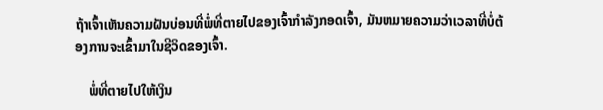ຖ້າເຈົ້າເຫັນຄວາມຝັນບ່ອນທີ່ພໍ່ທີ່ຕາຍໄປຂອງເຈົ້າກໍາລັງກອດເຈົ້າ, ມັນຫມາຍຄວາມວ່າເວລາທີ່ບໍ່ຕ້ອງການຈະເຂົ້າມາໃນຊີວິດຂອງເຈົ້າ.

    ພໍ່ທີ່ຕາຍໄປໃຫ້ເງິນ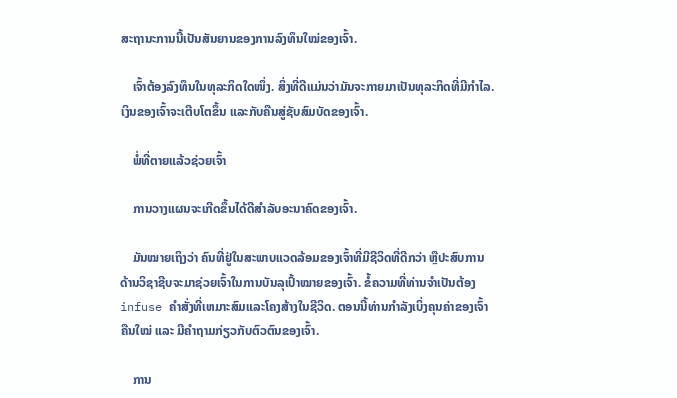ສະຖານະການນີ້ເປັນສັນຍານຂອງການລົງທຶນໃໝ່ຂອງເຈົ້າ.

    ເຈົ້າຕ້ອງລົງທຶນໃນທຸລະກິດໃດໜຶ່ງ. ສິ່ງທີ່ດີແມ່ນວ່າມັນຈະກາຍມາເປັນທຸລະກິດທີ່ມີກໍາໄລ. ເງິນຂອງເຈົ້າຈະເຕີບໂຕຂຶ້ນ ແລະກັບຄືນສູ່ຊັບສົມບັດຂອງເຈົ້າ.

    ພໍ່ທີ່ຕາຍແລ້ວຊ່ວຍເຈົ້າ

    ການວາງແຜນຈະເກີດຂຶ້ນໄດ້ດີສຳລັບອະນາຄົດຂອງເຈົ້າ.

    ມັນໝາຍເຖິງວ່າ ຄົນທີ່ຢູ່ໃນສະພາບແວດລ້ອມຂອງເຈົ້າທີ່ມີຊີວິດທີ່ດີກວ່າ ຫຼືປະສົບການດ້ານວິຊາຊີບຈະມາຊ່ວຍເຈົ້າໃນການບັນລຸເປົ້າໝາຍຂອງເຈົ້າ. ຂໍ້ຄວາມທີ່ທ່ານຈໍາເປັນຕ້ອງ infuse ຄໍາສັ່ງທີ່ເຫມາະສົມແລະໂຄງສ້າງໃນຊີວິດ. ຕອນນີ້ທ່ານກຳລັງເບິ່ງຄຸນຄ່າຂອງເຈົ້າຄືນໃໝ່ ແລະ ມີຄຳຖາມກ່ຽວກັບຕົວຕົນຂອງເຈົ້າ.

    ການ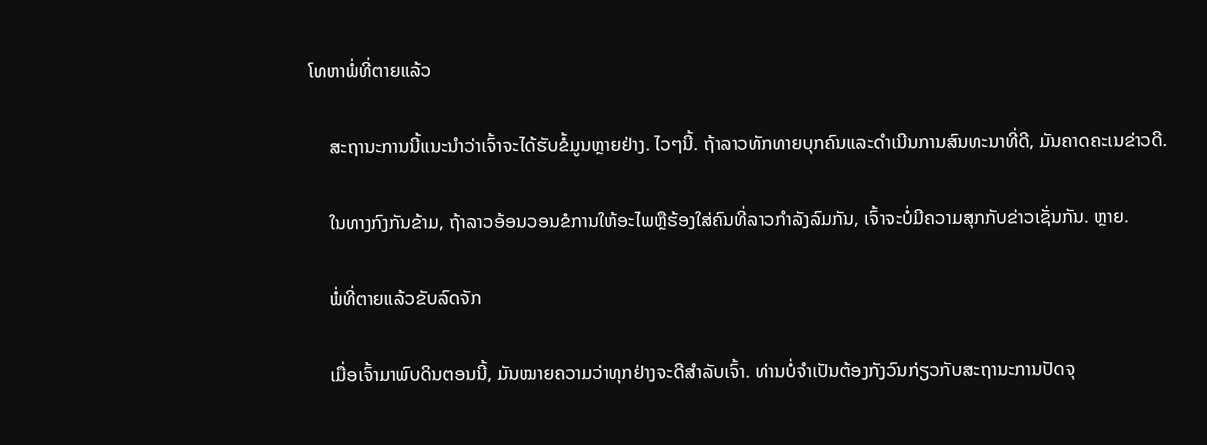ໂທຫາພໍ່ທີ່ຕາຍແລ້ວ

    ສະຖານະການນີ້ແນະນຳວ່າເຈົ້າຈະໄດ້ຮັບຂໍ້ມູນຫຼາຍຢ່າງ. ໄວໆນີ້. ຖ້າລາວທັກທາຍບຸກຄົນແລະດໍາເນີນການສົນທະນາທີ່ດີ, ມັນຄາດຄະເນຂ່າວດີ.

    ໃນທາງກົງກັນຂ້າມ, ຖ້າລາວອ້ອນວອນຂໍການໃຫ້ອະໄພຫຼືຮ້ອງໃສ່ຄົນທີ່ລາວກໍາລັງລົມກັນ, ເຈົ້າຈະບໍ່ມີຄວາມສຸກກັບຂ່າວເຊັ່ນກັນ. ຫຼາຍ.

    ພໍ່ທີ່ຕາຍແລ້ວຂັບລົດຈັກ

    ເມື່ອເຈົ້າມາພົບດິນຕອນນີ້, ມັນໝາຍຄວາມວ່າທຸກຢ່າງຈະດີສຳລັບເຈົ້າ. ທ່ານບໍ່ຈໍາເປັນຕ້ອງກັງວົນກ່ຽວກັບສະຖານະການປັດຈຸ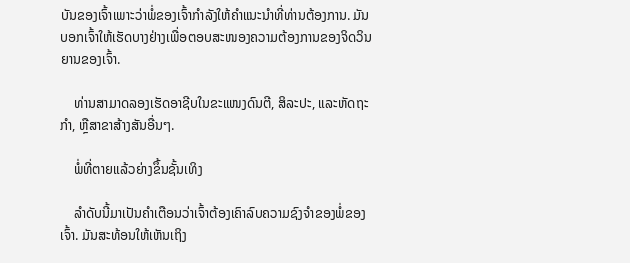ບັນຂອງເຈົ້າເພາະວ່າພໍ່ຂອງເຈົ້າກໍາລັງໃຫ້ຄໍາແນະນໍາທີ່ທ່ານຕ້ອງການ. ມັນບອກເຈົ້າໃຫ້ເຮັດບາງຢ່າງເພື່ອຕອບສະໜອງຄວາມຕ້ອງການຂອງຈິດວິນຍານຂອງເຈົ້າ.

    ທ່ານສາມາດລອງເຮັດອາຊີບໃນຂະແໜງດົນຕີ, ສິລະປະ, ແລະຫັດຖະກຳ, ຫຼືສາຂາສ້າງສັນອື່ນໆ.

    ພໍ່ທີ່ຕາຍແລ້ວຍ່າງຂຶ້ນຊັ້ນເທິງ

    ລຳດັບນີ້ມາເປັນຄຳເຕືອນວ່າເຈົ້າຕ້ອງເຄົາລົບຄວາມຊົງຈຳຂອງພໍ່ຂອງເຈົ້າ. ມັນສະທ້ອນໃຫ້ເຫັນເຖິງ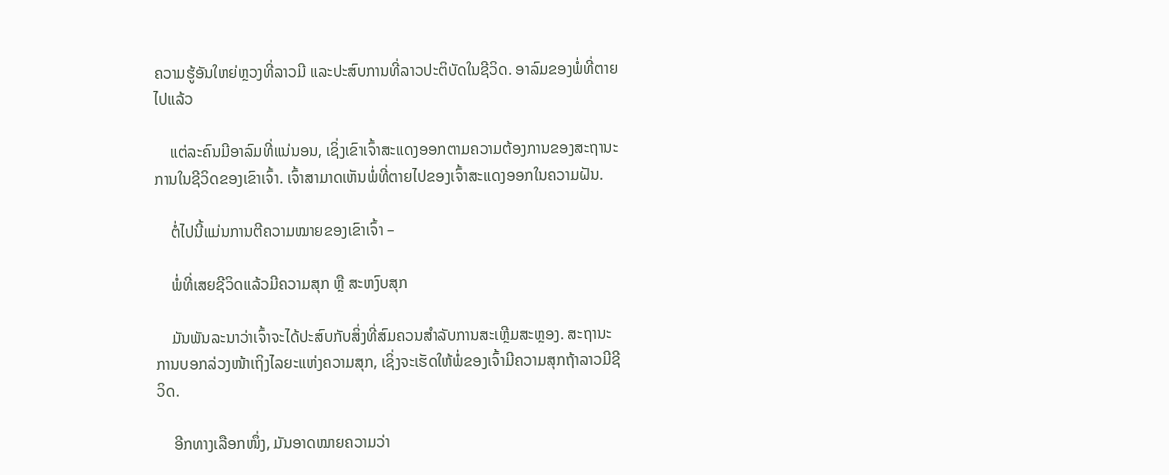ຄວາມຮູ້ອັນໃຫຍ່ຫຼວງທີ່ລາວມີ ແລະປະສົບການທີ່ລາວປະຕິບັດໃນຊີວິດ. ອາລົມຂອງພໍ່ທີ່ຕາຍໄປແລ້ວ

    ແຕ່ລະຄົນມີອາລົມທີ່ແນ່ນອນ, ເຊິ່ງເຂົາເຈົ້າສະແດງອອກຕາມຄວາມຕ້ອງການຂອງສະຖານະການໃນຊີວິດຂອງເຂົາເຈົ້າ. ເຈົ້າສາມາດເຫັນພໍ່ທີ່ຕາຍໄປຂອງເຈົ້າສະແດງອອກໃນຄວາມຝັນ.

    ຕໍ່ໄປນີ້ແມ່ນການຕີຄວາມໝາຍຂອງເຂົາເຈົ້າ –

    ພໍ່ທີ່ເສຍຊີວິດແລ້ວມີຄວາມສຸກ ຫຼື ສະຫງົບສຸກ

    ມັນພັນລະນາວ່າເຈົ້າຈະໄດ້ປະສົບກັບສິ່ງທີ່ສົມຄວນສໍາລັບການສະເຫຼີມສະຫຼອງ. ສະຖານະການບອກລ່ວງໜ້າເຖິງໄລຍະແຫ່ງຄວາມສຸກ, ເຊິ່ງຈະເຮັດໃຫ້ພໍ່ຂອງເຈົ້າມີຄວາມສຸກຖ້າລາວມີຊີວິດ.

    ອີກທາງເລືອກໜຶ່ງ, ມັນອາດໝາຍຄວາມວ່າ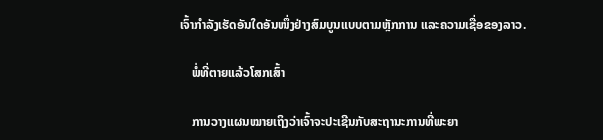ເຈົ້າກຳລັງເຮັດອັນໃດອັນໜຶ່ງຢ່າງສົມບູນແບບຕາມຫຼັກການ ແລະຄວາມເຊື່ອຂອງລາວ.

    ພໍ່ທີ່ຕາຍແລ້ວໂສກເສົ້າ

    ການວາງແຜນໝາຍເຖິງວ່າເຈົ້າຈະປະເຊີນກັບສະຖານະການທີ່ພະຍາ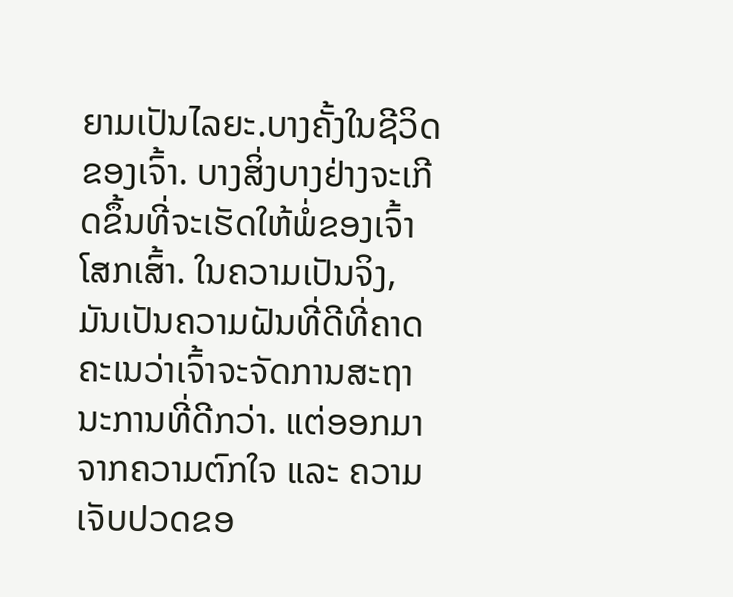ຍາມເປັນໄລຍະ.ບາງຄັ້ງໃນຊີວິດຂອງເຈົ້າ. ບາງສິ່ງບາງຢ່າງຈະເກີດຂຶ້ນທີ່ຈະເຮັດໃຫ້ພໍ່ຂອງເຈົ້າໂສກເສົ້າ. ໃນຄວາມເປັນຈິງ, ມັນເປັນຄວາມຝັນທີ່ດີທີ່ຄາດຄະເນວ່າເຈົ້າຈະຈັດການສະຖານະການທີ່ດີກວ່າ. ແຕ່ອອກມາຈາກຄວາມຕົກໃຈ ແລະ ຄວາມເຈັບປວດຂອ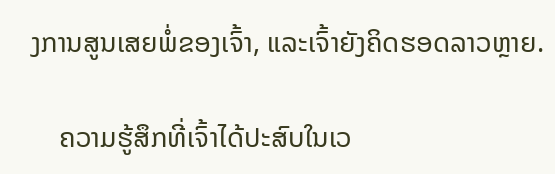ງການສູນເສຍພໍ່ຂອງເຈົ້າ, ແລະເຈົ້າຍັງຄິດຮອດລາວຫຼາຍ.

    ຄວາມຮູ້ສຶກທີ່ເຈົ້າໄດ້ປະສົບໃນເວ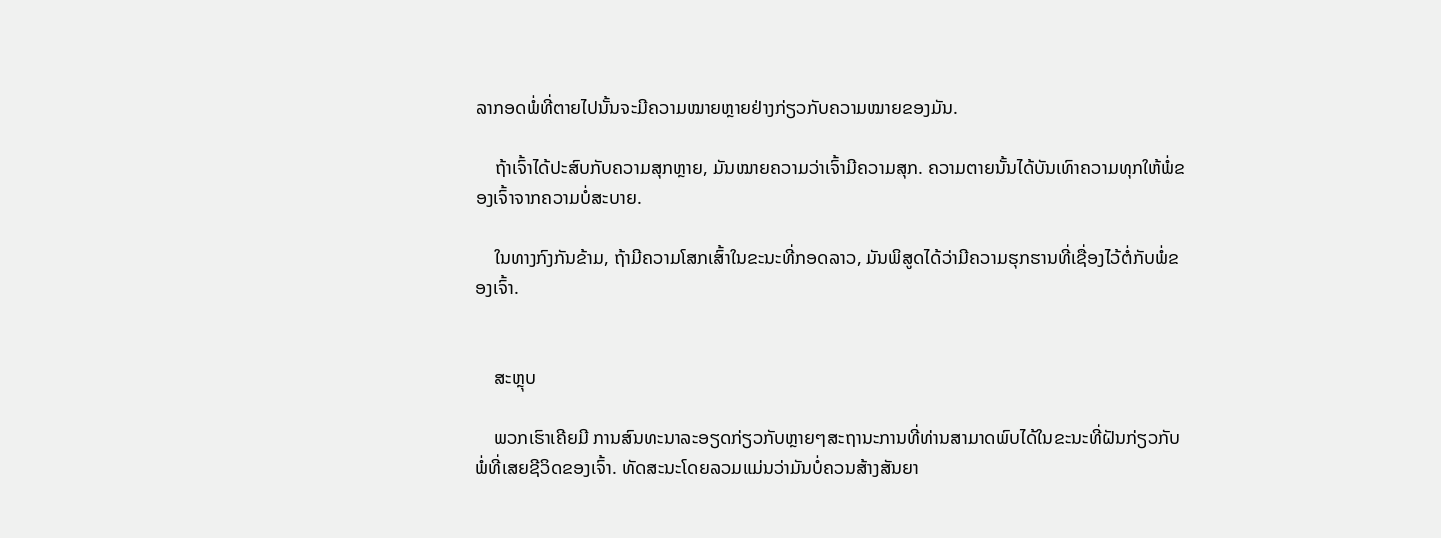ລາກອດພໍ່ທີ່ຕາຍໄປນັ້ນຈະມີຄວາມໝາຍຫຼາຍຢ່າງກ່ຽວກັບຄວາມໝາຍຂອງມັນ.

    ຖ້າເຈົ້າໄດ້ປະສົບກັບຄວາມສຸກຫຼາຍ, ມັນໝາຍຄວາມວ່າເຈົ້າມີຄວາມສຸກ. ຄວາມຕາຍນັ້ນໄດ້ບັນເທົາຄວາມທຸກໃຫ້ພໍ່ຂອງເຈົ້າຈາກຄວາມບໍ່ສະບາຍ.

    ໃນທາງກົງກັນຂ້າມ, ຖ້າມີຄວາມໂສກເສົ້າໃນຂະນະທີ່ກອດລາວ, ມັນພິສູດໄດ້ວ່າມີຄວາມຮຸກຮານທີ່ເຊື່ອງໄວ້ຕໍ່ກັບພໍ່ຂອງເຈົ້າ.


    ສະຫຼຸບ

    ພວກເຮົາເຄີຍມີ ການສົນທະນາລະອຽດກ່ຽວກັບຫຼາຍໆສະຖານະການທີ່ທ່ານສາມາດພົບໄດ້ໃນຂະນະທີ່ຝັນກ່ຽວກັບພໍ່ທີ່ເສຍຊີວິດຂອງເຈົ້າ. ທັດສະນະໂດຍລວມແມ່ນວ່າມັນບໍ່ຄວນສ້າງສັນຍາ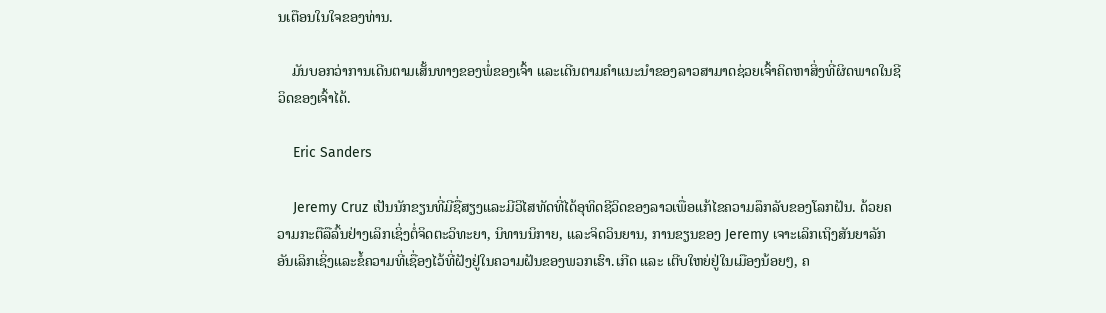ນເຕືອນໃນໃຈຂອງທ່ານ.

    ມັນບອກວ່າການເດີນຕາມເສັ້ນທາງຂອງພໍ່ຂອງເຈົ້າ ແລະເດີນຕາມຄຳແນະນຳຂອງລາວສາມາດຊ່ວຍເຈົ້າຄິດຫາສິ່ງທີ່ຜິດພາດໃນຊີວິດຂອງເຈົ້າໄດ້.

    Eric Sanders

    Jeremy Cruz ເປັນນັກຂຽນທີ່ມີຊື່ສຽງແລະມີວິໄສທັດທີ່ໄດ້ອຸທິດຊີວິດຂອງລາວເພື່ອແກ້ໄຂຄວາມລຶກລັບຂອງໂລກຝັນ. ດ້ວຍຄວາມກະຕືລືລົ້ນຢ່າງເລິກເຊິ່ງຕໍ່ຈິດຕະວິທະຍາ, ນິທານນິກາຍ, ແລະຈິດວິນຍານ, ການຂຽນຂອງ Jeremy ເຈາະເລິກເຖິງສັນຍາລັກອັນເລິກເຊິ່ງແລະຂໍ້ຄວາມທີ່ເຊື່ອງໄວ້ທີ່ຝັງຢູ່ໃນຄວາມຝັນຂອງພວກເຮົາ.ເກີດ ແລະ ເຕີບໃຫຍ່ຢູ່ໃນເມືອງນ້ອຍໆ, ຄ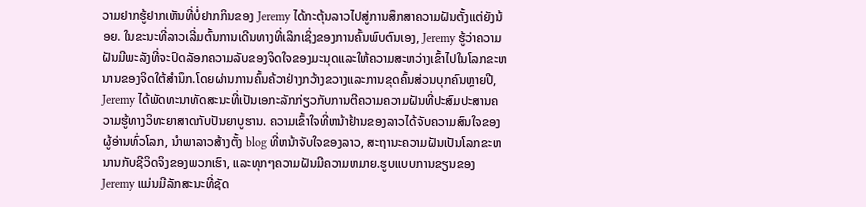ວາມຢາກຮູ້ຢາກເຫັນທີ່ບໍ່ຢາກກິນຂອງ Jeremy ໄດ້ກະຕຸ້ນລາວໄປສູ່ການສຶກສາຄວາມຝັນຕັ້ງແຕ່ຍັງນ້ອຍ. ໃນຂະນະທີ່ລາວເລີ່ມຕົ້ນການເດີນທາງທີ່ເລິກເຊິ່ງຂອງການຄົ້ນພົບຕົນເອງ, Jeremy ຮູ້ວ່າຄວາມຝັນມີພະລັງທີ່ຈະປົດລັອກຄວາມລັບຂອງຈິດໃຈຂອງມະນຸດແລະໃຫ້ຄວາມສະຫວ່າງເຂົ້າໄປໃນໂລກຂະຫນານຂອງຈິດໃຕ້ສໍານຶກ.ໂດຍຜ່ານການຄົ້ນຄ້ວາຢ່າງກວ້າງຂວາງແລະການຂຸດຄົ້ນສ່ວນບຸກຄົນຫຼາຍປີ, Jeremy ໄດ້ພັດທະນາທັດສະນະທີ່ເປັນເອກະລັກກ່ຽວກັບການຕີຄວາມຄວາມຝັນທີ່ປະສົມປະສານຄວາມຮູ້ທາງວິທະຍາສາດກັບປັນຍາບູຮານ. ຄວາມເຂົ້າໃຈທີ່ຫນ້າຢ້ານຂອງລາວໄດ້ຈັບຄວາມສົນໃຈຂອງຜູ້ອ່ານທົ່ວໂລກ, ນໍາພາລາວສ້າງຕັ້ງ blog ທີ່ຫນ້າຈັບໃຈຂອງລາວ, ສະຖານະຄວາມຝັນເປັນໂລກຂະຫນານກັບຊີວິດຈິງຂອງພວກເຮົາ, ແລະທຸກໆຄວາມຝັນມີຄວາມຫມາຍ.ຮູບແບບການຂຽນຂອງ Jeremy ແມ່ນມີລັກສະນະທີ່ຊັດ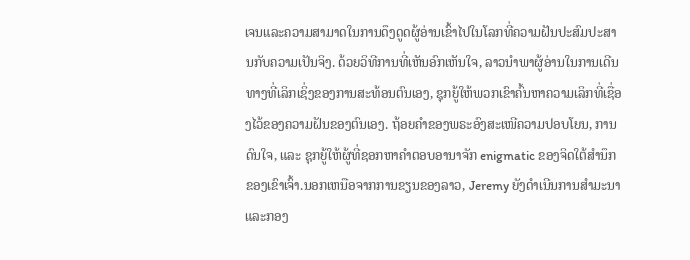ເຈນແລະຄວາມສາມາດໃນການດຶງດູດຜູ້ອ່ານເຂົ້າໄປໃນໂລກທີ່ຄວາມຝັນປະສົມປະສານກັບຄວາມເປັນຈິງ. ດ້ວຍວິທີການທີ່ເຫັນອົກເຫັນໃຈ, ລາວນໍາພາຜູ້ອ່ານໃນການເດີນທາງທີ່ເລິກເຊິ່ງຂອງການສະທ້ອນຕົນເອງ, ຊຸກຍູ້ໃຫ້ພວກເຂົາຄົ້ນຫາຄວາມເລິກທີ່ເຊື່ອງໄວ້ຂອງຄວາມຝັນຂອງຕົນເອງ. ຖ້ອຍຄຳຂອງພຣະອົງສະເໜີຄວາມປອບໂຍນ, ການດົນໃຈ, ແລະ ຊຸກຍູ້ໃຫ້ຜູ້ທີ່ຊອກຫາຄຳຕອບອານາຈັກ enigmatic ຂອງຈິດໃຕ້ສໍານຶກຂອງເຂົາເຈົ້າ.ນອກເຫນືອຈາກການຂຽນຂອງລາວ, Jeremy ຍັງດໍາເນີນການສໍາມະນາແລະກອງ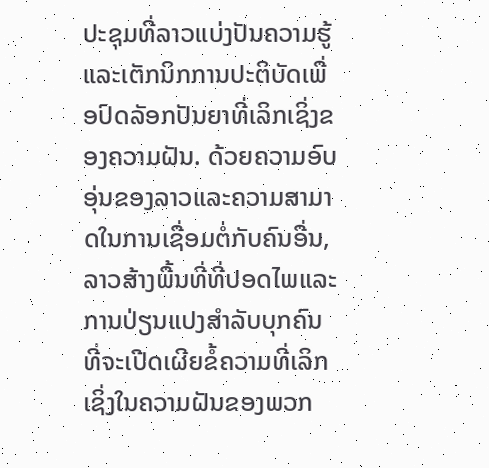ປະຊຸມທີ່ລາວແບ່ງປັນຄວາມຮູ້ແລະເຕັກນິກການປະຕິບັດເພື່ອປົດລັອກປັນຍາທີ່ເລິກເຊິ່ງຂອງຄວາມຝັນ. ດ້ວຍຄວາມອົບອຸ່ນຂອງລາວແລະຄວາມສາມາດໃນການເຊື່ອມຕໍ່ກັບຄົນອື່ນ, ລາວສ້າງພື້ນທີ່ທີ່ປອດໄພແລະການປ່ຽນແປງສໍາລັບບຸກຄົນທີ່ຈະເປີດເຜີຍຂໍ້ຄວາມທີ່ເລິກເຊິ່ງໃນຄວາມຝັນຂອງພວກ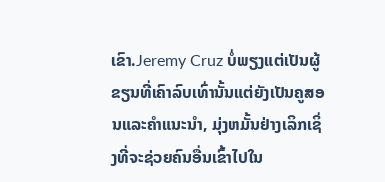ເຂົາ.Jeremy Cruz ບໍ່ພຽງແຕ່ເປັນຜູ້ຂຽນທີ່ເຄົາລົບເທົ່ານັ້ນແຕ່ຍັງເປັນຄູສອນແລະຄໍາແນະນໍາ, ມຸ່ງຫມັ້ນຢ່າງເລິກເຊິ່ງທີ່ຈະຊ່ວຍຄົນອື່ນເຂົ້າໄປໃນ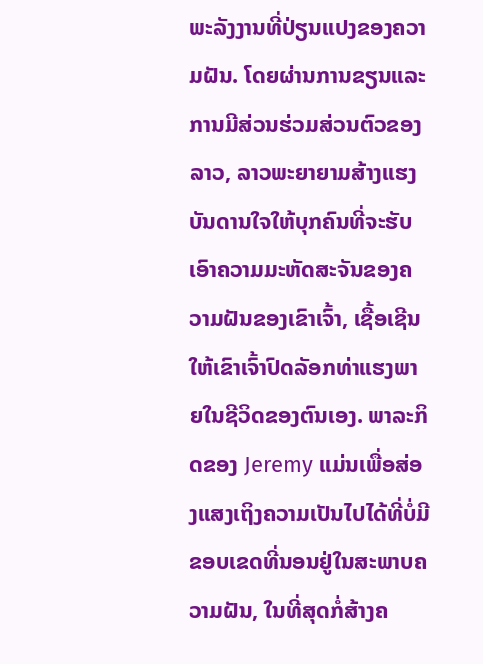ພະລັງງານທີ່ປ່ຽນແປງຂອງຄວາມຝັນ. ໂດຍຜ່ານການຂຽນແລະການມີສ່ວນຮ່ວມສ່ວນຕົວຂອງລາວ, ລາວພະຍາຍາມສ້າງແຮງບັນດານໃຈໃຫ້ບຸກຄົນທີ່ຈະຮັບເອົາຄວາມມະຫັດສະຈັນຂອງຄວາມຝັນຂອງເຂົາເຈົ້າ, ເຊື້ອເຊີນໃຫ້ເຂົາເຈົ້າປົດລັອກທ່າແຮງພາຍໃນຊີວິດຂອງຕົນເອງ. ພາລະກິດຂອງ Jeremy ແມ່ນເພື່ອສ່ອງແສງເຖິງຄວາມເປັນໄປໄດ້ທີ່ບໍ່ມີຂອບເຂດທີ່ນອນຢູ່ໃນສະພາບຄວາມຝັນ, ໃນທີ່ສຸດກໍ່ສ້າງຄ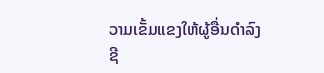ວາມເຂັ້ມແຂງໃຫ້ຜູ້ອື່ນດໍາລົງຊີ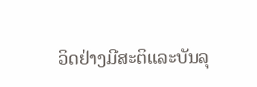ວິດຢ່າງມີສະຕິແລະບັນລຸ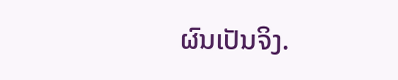ຜົນເປັນຈິງ.